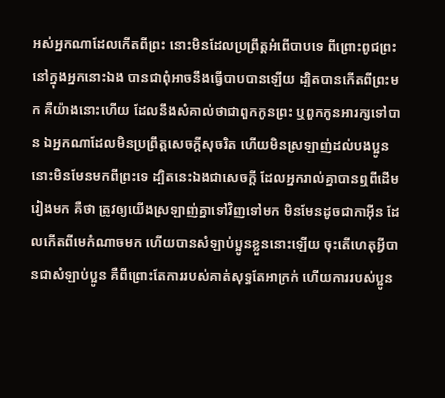អស់អ្នកណាដែលកើតពីព្រះ នោះមិនដែលប្រព្រឹត្តអំពើបាបទេ ពីព្រោះពូជព្រះនៅក្នុងអ្នកនោះឯង បានជាពុំអាចនឹងធ្វើបាបបានឡើយ ដ្បិតបានកើតពីព្រះមក គឺយ៉ាងនោះហើយ ដែលនឹងសំគាល់ថាជាពួកកូនព្រះ ឬពួកកូនអារក្សទៅបាន ឯអ្នកណាដែលមិនប្រព្រឹត្តសេចក្ដីសុចរិត ហើយមិនស្រឡាញ់ដល់បងប្អូន នោះមិនមែនមកពីព្រះទេ ដ្បិតនេះឯងជាសេចក្ដី ដែលអ្នករាល់គ្នាបានឮពីដើមរៀងមក គឺថា ត្រូវឲ្យយើងស្រឡាញ់គ្នាទៅវិញទៅមក មិនមែនដូចជាកាអ៊ីន ដែលកើតពីមេកំណាចមក ហើយបានសំឡាប់ប្អូនខ្លួននោះឡើយ ចុះតើហេតុអ្វីបានជាសំឡាប់ប្អូន គឺពីព្រោះតែការរបស់គាត់សុទ្ធតែអាក្រក់ ហើយការរបស់ប្អូន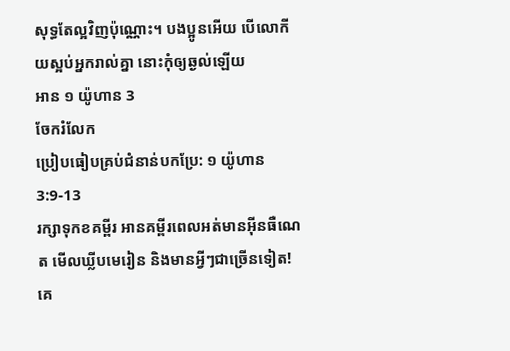សុទ្ធតែល្អវិញប៉ុណ្ណោះ។ បងប្អូនអើយ បើលោកីយស្អប់អ្នករាល់គ្នា នោះកុំឲ្យឆ្ងល់ឡើយ
អាន ១ យ៉ូហាន 3
ចែករំលែក
ប្រៀបធៀបគ្រប់ជំនាន់បកប្រែ: ១ យ៉ូហាន 3:9-13
រក្សាទុកខគម្ពីរ អានគម្ពីរពេលអត់មានអ៊ីនធឺណេត មើលឃ្លីបមេរៀន និងមានអ្វីៗជាច្រើនទៀត!
គេ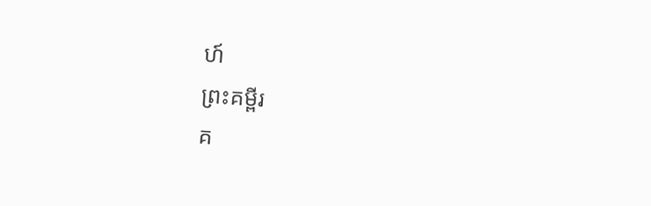ហ៍
ព្រះគម្ពីរ
គ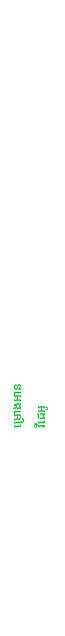ម្រោងអាន
វីដេអូ